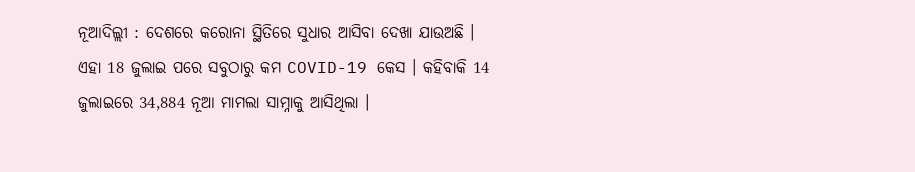ନୂଆଦିଲ୍ଲୀ : ଦେଶରେ କରୋନା ସ୍ଥିତିରେ ସୁଧାର ଆସିବା ଦେଖା ଯାଉଅଛି । ଏହା 18 ଜୁଲାଇ ପରେ ସବୁଠାରୁ କମ COVID-19 କେସ । କହିବାକି 14 ଜୁଲାଇରେ 34,884 ନୂଆ ମାମଲା ସାମ୍ନାକୁ ଆସିଥିଲା ।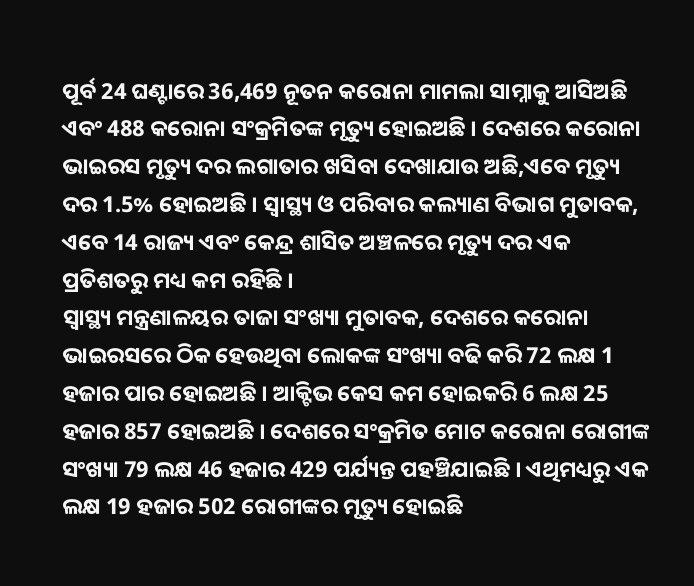ପୂର୍ବ 24 ଘଣ୍ଟାରେ 36,469 ନୂତନ କରୋନା ମାମଲା ସାମ୍ନାକୁ ଆସିଅଛି ଏବଂ 488 କରୋନା ସଂକ୍ରମିତଙ୍କ ମୃତ୍ୟୁ ହୋଇଅଛି । ଦେଶରେ କରୋନା ଭାଇରସ ମୃତ୍ୟୁ ଦର ଲଗାତାର ଖସିବା ଦେଖାଯାଉ ଅଛି,ଏବେ ମୃତ୍ୟୁ ଦର 1.5% ହୋଇଅଛି । ସ୍ୱାସ୍ଥ୍ୟ ଓ ପରିବାର କଲ୍ୟାଣ ବିଭାଗ ମୁତାବକ, ଏବେ 14 ରାଜ୍ୟ ଏବଂ କେନ୍ଦ୍ର ଶାସିତ ଅଞ୍ଚଳରେ ମୃତ୍ୟୁ ଦର ଏକ ପ୍ରତିଶତରୁ ମଧ୍ୟ କମ ରହିଛି ।
ସ୍ୱାସ୍ଥ୍ୟ ମନ୍ତ୍ରଣାଳୟର ତାଜା ସଂଖ୍ୟା ମୁତାବକ, ଦେଶରେ କରୋନା ଭାଇରସରେ ଠିକ ହେଉଥିବା ଲୋକଙ୍କ ସଂଖ୍ୟା ବଢି କରି 72 ଲକ୍ଷ 1 ହଜାର ପାର ହୋଇଅଛି । ଆକ୍ଟିଭ କେସ କମ ହୋଇକରି 6 ଲକ୍ଷ 25 ହଜାର 857 ହୋଇଅଛି । ଦେଶରେ ସଂକ୍ରମିତ ମୋଟ କରୋନା ରୋଗୀଙ୍କ ସଂଖ୍ୟା 79 ଲକ୍ଷ 46 ହଜାର 429 ପର୍ଯ୍ୟନ୍ତ ପହଞ୍ଚିଯାଇଛି । ଏଥିମଧ୍ୟରୁ ଏକ ଲକ୍ଷ 19 ହଜାର 502 ରୋଗୀଙ୍କର ମୃତ୍ୟୁ ହୋଇଛି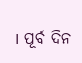। ପୂର୍ବ ଦିନ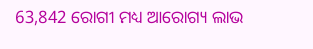63,842 ରୋଗୀ ମଧ୍ୟ ଆରୋଗ୍ୟ ଲାଭ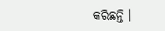କରିଛନ୍ତି ।